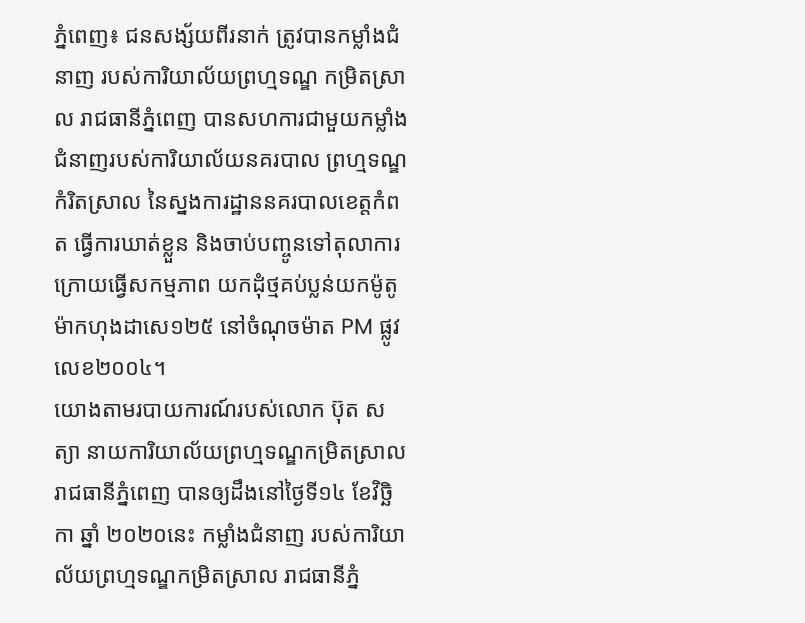ភ្នំពេញ៖ ជនសង្ស័យពីរនាក់ ត្រូវបានកម្លាំងជំនាញ របស់ការិយាល័យព្រហ្មទណ្ឌ កម្រិតស្រាល រាជធានីភ្នំពេញ បានសហការជាមួយកម្លាំង ជំនាញរបស់ការិយាល័យនគរបាល ព្រហ្មទណ្ឌកំរិតស្រាល នៃស្នងការដ្ឋាននគរបាលខេត្តកំពត ធ្វើការឃាត់ខ្លួន និងចាប់បញ្ចូនទៅតុលាការ ក្រោយធ្វើសកម្មភាព យកដុំថ្មគប់ប្លន់យកម៉ូតូ ម៉ាកហុងដាសេ១២៥ នៅចំណុចម៉ាត PM ផ្លូវលេខ២០០៤។
យោងតាមរបាយការណ៍របស់លោក ប៊ុត សត្យា នាយការិយាល័យព្រហ្មទណ្ឌកម្រិតស្រាលរាជធានីភ្នំពេញ បានឲ្យដឹងនៅថ្ងៃទី១៤ ខែវិច្ឆិកា ឆ្នាំ ២០២០នេះ កម្លាំងជំនាញ របស់ការិយាល័យព្រហ្មទណ្ឌកម្រិតស្រាល រាជធានីភ្នំ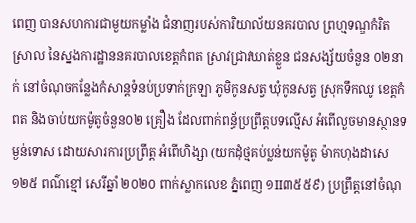ពេញ បានសហការជាមួយកម្លាំង ជំនាញរបស់ការិយាល័យនគរបាល ព្រហ្មទណ្ឌកំរិតស្រាល នៃស្នងការដ្ឋាននគរបាលខេត្តកំពត ស្រាវជ្រាវឃាត់ខ្លួន ជនសង្ស័យចំនួន ០២នាក់ នៅចំណុចកន្លែងកំសាន្ដទំនប់ប្រទាក់ក្រឡា ភូមិកូនសត្វ ឃុំកូនសត្វ ស្រុកទឹកឈូ ខេត្តកំពត និងចាប់យកម៉ូតូចំនួន០២ គ្រឿង ដែលពាក់ពន្ធ័ប្រព្រឹត្តបទល្មើស អំពើលួចមានស្ថានទម្ងន់ទោស ដោយសារការប្រព្រឹត្ត អំពើហិង្សា (យកដុំថ្មគប់ប្លន់យកម៉ូតូ ម៉ាកហុងដាសេ១២៥ ពណ៌ខ្មៅ សេរីឆ្នាំ ២០២០ ពាក់ស្លាកលេខ ភ្នំពេញ ១II៣៥៥៩) ប្រព្រឹត្តនៅចំណុ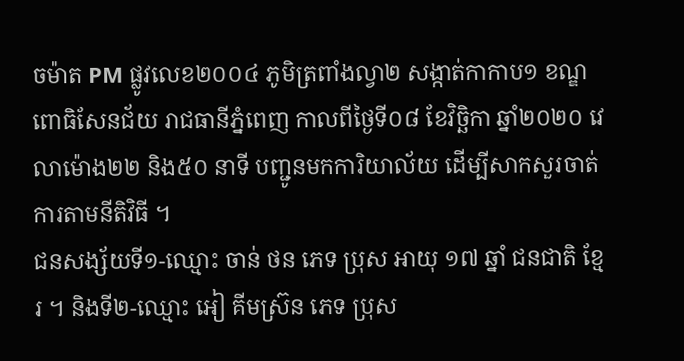ចម៉ាត PM ផ្លូវលេខ២០០៤ ភូមិត្រពាំងល្វា២ សង្កាត់កាកាប១ ខណ្ឌពោធិសែនជ័យ រាជធានីភ្នំពេញ កាលពីថ្ងៃទី០៨ ខែវិច្ឆិកា ឆ្នាំ២០២០ វេលាម៉ោង២២ និង៥០ នាទី បញ្ជូនមកការិយាល័យ ដើម្បីសាកសួរចាត់ការតាមនីតិវិធី ។
ជនសង្ស័យទី១-ឈ្មោះ ចាន់ ថន ភេទ ប្រុស អាយុ ១៧ ឆ្នាំ ជនជាតិ ខ្មែរ ។ និងទី២-ឈ្មោះ អៀ គីមស៊្រន ភេទ ប្រុស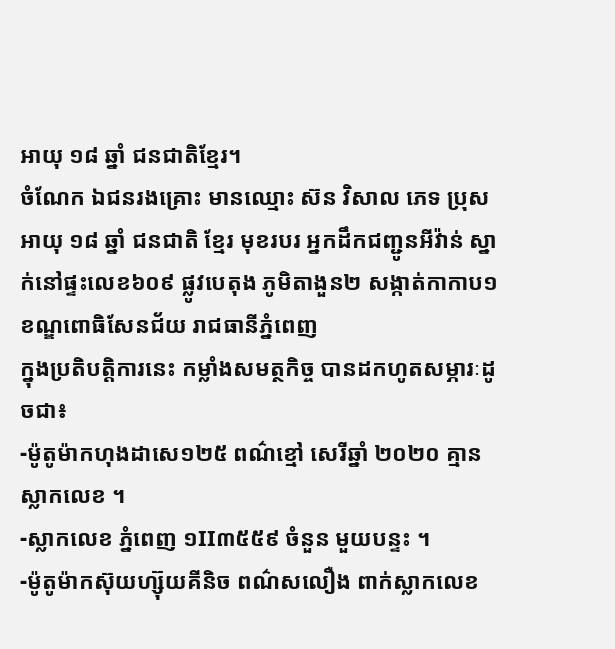អាយុ ១៨ ឆ្នាំ ជនជាតិខ្មែរ។
ចំណែក ឯជនរងគ្រោះ មានឈ្មោះ ស៊ន វិសាល ភេទ ប្រុស អាយុ ១៨ ឆ្នាំ ជនជាតិ ខ្មែរ មុខរបរ អ្នកដឹកជញ្ជូនអីវ៉ាន់ ស្នាក់នៅផ្ទះលេខ៦០៩ ផ្លូវបេតុង ភូមិតាងួន២ សង្កាត់កាកាប១ ខណ្ឌពោធិសែនជ័យ រាជធានីភ្នំពេញ
ក្នុងប្រតិបត្តិការនេះ កម្លាំងសមត្ថកិច្ច បានដកហូតសម្ភារៈដូចជា៖
-ម៉ូតូម៉ាកហុងដាសេ១២៥ ពណ៌ខ្មៅ សេរីឆ្នាំ ២០២០ គ្មានស្លាកលេខ ។
-ស្លាកលេខ ភ្នំពេញ ១II៣៥៥៩ ចំនួន មួយបន្ទះ ។
-ម៉ូតូម៉ាកស៊ុយហ្ស៊ុយគីនិច ពណ៌សលឿង ពាក់ស្លាកលេខ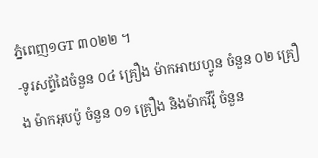ភ្នំពេញ១GT ៣០២២ ។
-ទូរសព្ទ័ដៃចំនួន ០៤ គ្រឿង ម៉ាកអាយហ្វូន ចំនួន ០២ គ្រឿង ម៉ាកអុបប៉ូ ចំនួន ០១ គ្រឿង និងម៉ាកវីវ៉ូ ចំនួន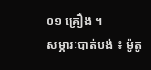០១ គ្រឿង ។
សម្ភារៈបាត់បង់ ៖ ម៉ូតូ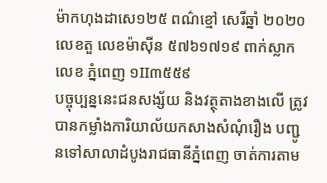ម៉ាកហុងដាសេ១២៥ ពណ៌ខ្មៅ សេរីឆ្នាំ ២០២០ លេខតួ លេខម៉ាស៊ីន ៥៧៦១៧១៩ ពាក់ស្លាកលេខ ភ្នំពេញ ១II៣៥៥៩
បច្ចុប្បន្ននេះជនសង្ស័យ និងវត្ថុតាងខាងលើ ត្រូវបានកម្លាំងការិយាល័យកសាងសំណុំរឿង បញ្ជូនទៅសាលាដំបូងរាជធានីភ្នំពេញ ចាត់ការតាម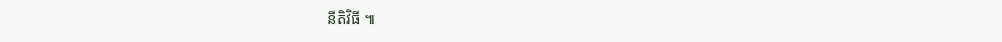នីតិវិធី ៕